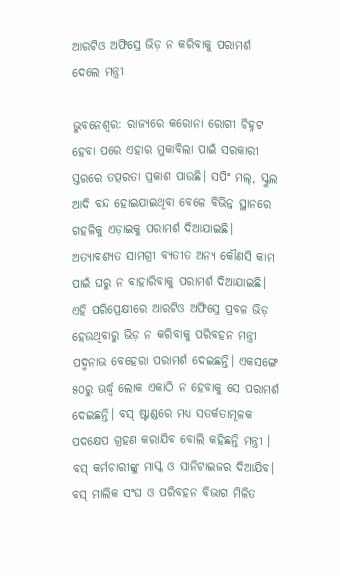ଆରଟିଓ ଅଫିସ୍ରେ ଭିଡ଼ ନ କରିବାକୁ ପରାମର୍ଶ ଦେଲେ ମନ୍ତ୍ରୀ

ଭୁବନେଶ୍ୱର: ରାଜ୍ୟରେ କରୋନା ରୋଗୀ ଚିହ୍ନଟ ହେବା ପରେ ଏହାର ମୁକାବିଲା ପାଇଁ ସରକାରୀ ସ୍ତରରେ ତତ୍ପରତା ପ୍ରକାଶ ପାଉଛି। ସପିଂ ମଲ୍, ସ୍କୁଲ ଆଦି ବନ୍ଦ ହୋଇଯାଇଥିବା ବେଳେ ବିଭିନ୍ନ ସ୍ଥାନରେ ଗହଳିକୁ ଏଡ଼ାଇକୁ ପରାମର୍ଶ ଦିଆଯାଇଛି। ଅତ୍ୟାବଶ୍ୟତ ସାମଗ୍ରୀ ବ୍ୟତୀତ ଅନ୍ୟ କୌଣସି କାମ ପାଇଁ ଘରୁ ନ ବାହାରିବାକୁ ପରାମର୍ଶ ଦିଆଯାଇଛି।
ଏହି ପରିପ୍ରେକ୍ଷୀରେ ଆରଟିଓ ଅଫିସ୍ରେ ପ୍ରବଳ ଭିଡ଼ ହେଉଥିବାରୁ ଭିଡ଼ ନ କରିବାକୁ ପରିବହନ ମନ୍ତ୍ରୀ ପଦ୍ମନାଭ ବେହେରା ପରାମର୍ଶ ଦେଇଛନ୍ତି। ଏକସଙ୍ଗେ ୫୦ରୁ ଊର୍ଦ୍ଧ୍ୱ ଲୋକ ଏକାଠି ନ ହେବାକୁ ସେ ପରାମର୍ଶ ଦେଇଛନ୍ତି। ବସ୍ ଷ୍ଟାଣ୍ଡରେ ମଧ୍ୟ ସତର୍କତାମୂଳକ ପଦକ୍ଷେପ ଗ୍ରହଣ କରାଯିବ ବୋଲି କହିଛନ୍ତି ମନ୍ତ୍ରୀ । ବସ୍ କର୍ମଚାରୀଙ୍କୁ ମାସ୍କ ଓ ସାନିଟାଇଜର ଦିଆଯିବ। ବସ୍ ମାଲିକ ସଂଘ ଓ ପରିବହନ ବିଭାଗ ମିଳିତ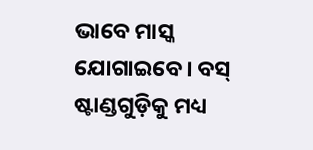ଭାବେ ମାସ୍କ ଯୋଗାଇବେ। ବସ୍ ଷ୍ଟାଣ୍ଡଗୁଡ଼ିକୁ ମଧ୍ୟ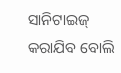ସାନିଟାଇଜ୍ କରାଯିବ ବୋଲି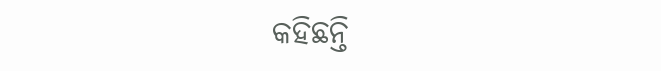କହିଛନ୍ତି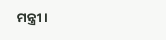ମନ୍ତ୍ରୀ।